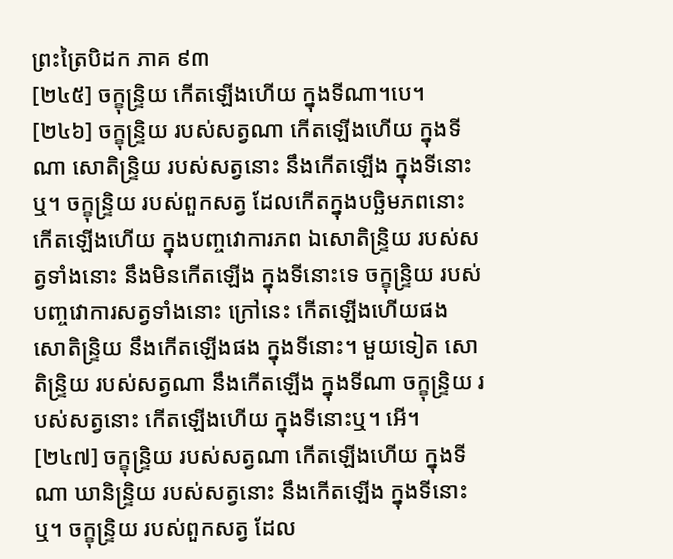ព្រះត្រៃបិដក ភាគ ៩៣
[២៤៥] ចក្ខុន្ទ្រិយ កើតឡើងហើយ ក្នុងទីណា។បេ។
[២៤៦] ចក្ខុន្ទ្រិយ របស់សត្វណា កើតឡើងហើយ ក្នុងទីណា សោតិន្ទ្រិយ របស់សត្វនោះ នឹងកើតឡើង ក្នុងទីនោះឬ។ ចក្ខុន្ទ្រិយ របស់ពួកសត្វ ដែលកើតក្នុងបច្ឆិមភពនោះ កើតឡើងហើយ ក្នុងបញ្ចវោការភព ឯសោតិន្ទ្រិយ របស់សត្វទាំងនោះ នឹងមិនកើតឡើង ក្នុងទីនោះទេ ចក្ខុន្ទ្រិយ របស់បញ្ចវោការសត្វទាំងនោះ ក្រៅនេះ កើតឡើងហើយផង សោតិន្ទ្រិយ នឹងកើតឡើងផង ក្នុងទីនោះ។ មួយទៀត សោតិន្ទ្រិយ របស់សត្វណា នឹងកើតឡើង ក្នុងទីណា ចក្ខុន្ទ្រិយ របស់សត្វនោះ កើតឡើងហើយ ក្នុងទីនោះឬ។ អើ។
[២៤៧] ចក្ខុន្ទ្រិយ របស់សត្វណា កើតឡើងហើយ ក្នុងទីណា ឃានិន្ទ្រិយ របស់សត្វនោះ នឹងកើតឡើង ក្នុងទីនោះឬ។ ចក្ខុន្ទ្រិយ របស់ពួកសត្វ ដែល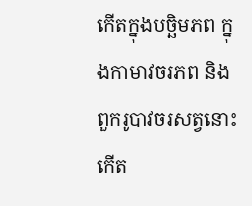កើតក្នុងបច្ឆិមភព ក្នុងកាមាវចរភព និងពួករូបាវចរសត្វនោះ កើត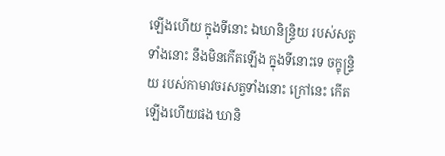ឡើងហើយ ក្នុងទីនោះ ឯឃានិន្ទ្រិយ របស់សត្វទាំងនោះ នឹងមិនកើតឡើង ក្នុងទីនោះទេ ចក្ខុន្ទ្រិយ របស់កាមាវចរសត្វទាំងនោះ ក្រៅនេះ កើតឡើងហើយផង ឃានិ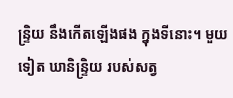ន្ទ្រិយ នឹងកើតឡើងផង ក្នុងទីនោះ។ មួយទៀត ឃានិន្ទ្រិយ របស់សត្វ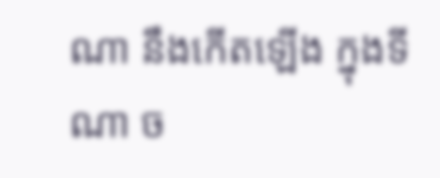ណា នឹងកើតឡើង ក្នុងទីណា ច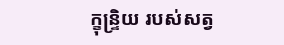ក្ខុន្ទ្រិយ របស់សត្វ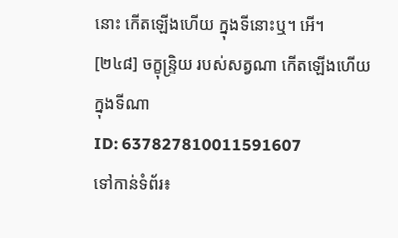នោះ កើតឡើងហើយ ក្នុងទីនោះឬ។ អើ។
[២៤៨] ចក្ខុន្ទ្រិយ របស់សត្វណា កើតឡើងហើយ ក្នុងទីណា
ID: 637827810011591607
ទៅកាន់ទំព័រ៖